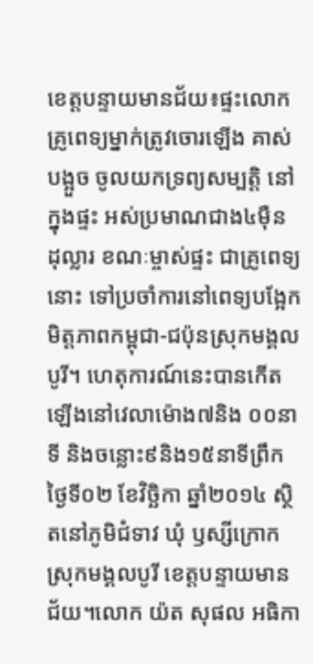ខេត្តបន្ទាយមានជ័យ៖ផ្ទះលោកគ្រូពេទ្យម្នាក់ត្រូវចោរឡើង គាស់បង្អួច ចូលយកទ្រព្យសម្បត្តិ នៅក្នុងផ្ទះ អស់ប្រមាណជាង៤ម៉ឺន ដុល្លារ ខណៈម្ចាស់ផ្ទះ ជាគ្រូពេទ្យនោះ ទៅប្រចាំការនៅពេទ្យបង្អែកមិត្តភាពកម្ពុជា-ជប៉ុនស្រុកមង្គលបូរី។ ហេតុការណ៍នេះបានកើតឡើងនៅវេលាម៉ោង៧និង ០០នាទី និងចន្លោះ៩និង១៥នាទីព្រឹក ថ្ងៃទី០២ ខែវិច្ឆិកា ឆ្នាំ២០១៤ ស្ថិតនៅភូមិជំទាវ ឃុំ ឫស្សីក្រោក ស្រុកមង្គលបូរី ខេត្តបន្ទាយមានជ័យ។លោក យ៉ត សុផល អធិកា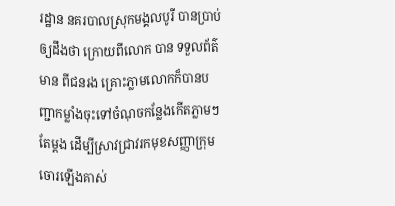រដ្ឋាន នគរបាលស្រុកមង្គលបូរី បានប្រាប់ឲ្យដឹងថា ក្រោយពីលោក បាន ទទួលព័ត៌មាន ពីជនរង គ្រោះភ្លាមលោកក៏បានបញ្ជាកម្លាំងចុះទៅចំណុចកន្លែងកើតភ្លាមៗ តែម្តង ដើម្បីស្រាវជ្រាវរកមុខសញ្ញាក្រុម ចោរឡើងគាស់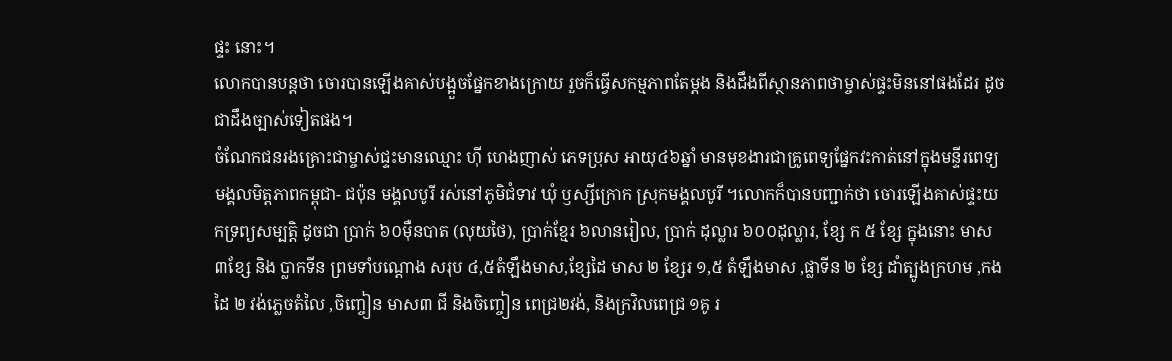ផ្ទះ នោះ។
លោកបានបន្តថា ចោរបានឡើងគាស់បង្អួចផ្នែកខាងក្រោយ រួចក៏ធ្វើសកម្មភាពតែម្តង និងដឹងពីស្ថានភាពថាម្ចាស់ផ្ទះមិននៅផងដែរ ដូចជាដឹងច្បាស់ទៀតផង។
ចំណែកជនរងគ្រោះជាម្ចាស់ជ្ទះមានឈ្មោះ ហ៊ី ហេងញាស់ ភេទប្រុស អាយុ៤៦ឆ្នាំ មានមុខងារជាគ្រូពេទ្យផ្នែកវះកាត់នៅក្នុងមន្ទីរពេទ្យមង្គលមិត្តភាពកម្ពុជា- ជប៉ុន មង្គលបូរី រស់នៅភូមិជំទាវ ឃុំ ឫស្សីក្រោក ស្រុកមង្គលបូរី ។លោកក៏បានបញ្ជាក់ថា ចោរឡើងគាស់ផ្ទះយកទ្រព្យសម្បត្តិ ដូចជា ប្រាក់ ៦០ម៉ឺនបាត (លុយថៃ), ប្រាក់ខ្មែរ ៦លានរៀល, ប្រាក់ ដុល្លារ ៦០០ដុល្លារ, ខ្សែ ក ៥ ខ្សែ ក្នុងនោះ មាស៣ខ្សែ និង ប្លាកទីន ព្រមទាំបណ្តោង សរុប ៤,៥តំឡឹងមាស,ខ្សែដៃ មាស ២ ខ្សែរ ១,៥ តំឡឹងមាស ,ផ្លាទីន ២ ខ្សែ ដាំត្បូងក្រហម ,កងដៃ ២ វង់ភ្លេចតំលៃ ,ចិញ្ចៀន មាស៣ ជី និងចិញ្ចៀន ពេជ្រ២វង់, និងក្រវិលពេជ្រ ១គូ រ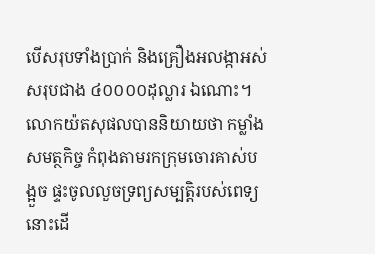បើសរុបទាំងប្រាក់ និងគ្រឿងអលង្កាអស់សរុបជាង ៤០០០០ដុល្លារ ឯណោះ។លោកយ៉តសុផលបាននិយាយថា កម្លាំងសមត្ថកិច្ច កំពុងតាមរកក្រុមចោរគាស់បង្អួច ផ្ទះចូលលួចទ្រព្យសម្បត្តិរបស់ពេទ្យនោះដើ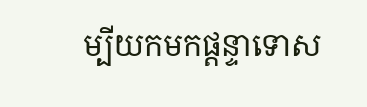ម្បីយកមកផ្តន្ទាទោស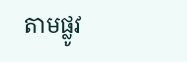តាមផ្លូវ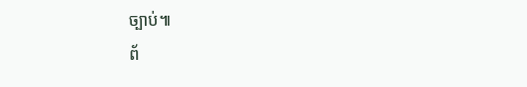ច្បាប់៕
ព័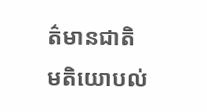ត៌មានជាតិ
មតិយោបល់